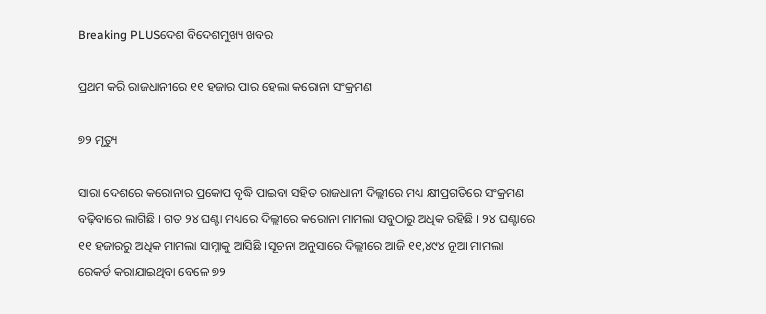Breaking PLUSଦେଶ ବିଦେଶମୁଖ୍ୟ ଖବର

ପ୍ରଥମ କରି ରାଜଧାନୀରେ ୧୧ ହଜାର ପାର ହେଲା କରୋନା ସଂକ୍ରମଣ

୭୨ ମୃତ୍ୟୁ

ସାରା ଦେଶରେ କରୋନାର ପ୍ରକୋପ ବୃଦ୍ଧି ପାଇବା ସହିତ ରାଜଧାନୀ ଦିଲ୍ଲୀରେ ମଧ୍ୟ କ୍ଷୀପ୍ରଗତିରେ ସଂକ୍ରମଣ ବଢ଼ିବାରେ ଲାଗିଛି । ଗତ ୨୪ ଘଣ୍ଟା ମଧ୍ୟରେ ଦିଲ୍ଲୀରେ କରୋନା ମାମଲା ସବୁଠାରୁ ଅଧିକ ରହିଛି । ୨୪ ଘଣ୍ଟାରେ ୧୧ ହଜାରରୁ ଅଧିକ ମାମଲା ସାମ୍ନାକୁ ଆସିଛି ।ସୂଚନା ଅନୁସାରେ ଦିଲ୍ଲୀରେ ଆଜି ୧୧,୪୯୪ ନୂଆ ମାମଲା ରେକର୍ଡ କରାଯାଇଥିବା ବେଳେ ୭୨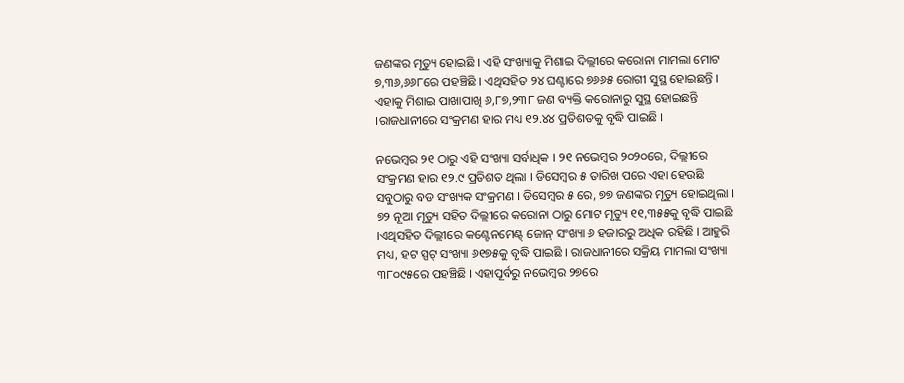ଜଣଙ୍କର ମୃତ୍ୟୁ ହୋଇଛି । ଏହି ସଂଖ୍ୟାକୁ ମିଶାଇ ଦିଲ୍ଲୀରେ କରୋନା ମାମଲା ମୋଟ ୭,୩୬,୬୬୮ରେ ପହଞ୍ଚିଛି । ଏଥିସହିତ ୨୪ ଘଣ୍ଟାରେ ୭୬୬୫ ରୋଗୀ ସୁସ୍ଥ ହୋଇଛନ୍ତି । ଏହାକୁ ମିଶାଇ ପାଖାପାଖି ୬,୮୭,୨୩୮ ଜଣ ବ୍ୟକ୍ତି କରୋନାରୁ ସୁସ୍ଥ ହୋଇଛନ୍ତି ।ରାଜଧାନୀରେ ସଂକ୍ରମଣ ହାର ମଧ୍ୟ ୧୨.୪୪ ପ୍ରତିଶତକୁ ବୃଦ୍ଧି ପାଇଛି ।

ନଭେମ୍ବର ୨୧ ଠାରୁ ଏହି ସଂଖ୍ୟା ସର୍ବାଧିକ । ୨୧ ନଭେମ୍ବର ୨୦୨୦ରେ, ଦିଲ୍ଲୀରେ ସଂକ୍ରମଣ ହାର ୧୨.୯ ପ୍ରତିଶତ ଥିଲା । ଡିସେମ୍ବର ୫ ତାରିଖ ପରେ ଏହା ହେଉଛି ସବୁଠାରୁ ବଡ ସଂଖ୍ୟକ ସଂକ୍ରମଣ । ଡିସେମ୍ବର ୫ ରେ, ୭୭ ଜଣଙ୍କର ମୃତ୍ୟୁ ହୋଇଥିଲା । ୭୨ ନୂଆ ମୃତ୍ୟୁ ସହିତ ଦିଲ୍ଲୀରେ କରୋନା ଠାରୁ ମୋଟ ମୃତ୍ୟୁ ୧୧,୩୫୫କୁ ବୃଦ୍ଧି ପାଇଛି ।ଏଥିସହିତ ଦିଲ୍ଲୀରେ କଣ୍ଟେନମେଣ୍ଟ୍‌ ଜୋନ୍ ସଂଖ୍ୟା ୬ ହଜାରରୁ ଅଧିକ ରହିଛି । ଆହୁରି ମଧ୍ୟ, ହଟ ସ୍ପଟ୍ ସଂଖ୍ୟା ୬୧୭୫କୁ ବୃଦ୍ଧି ପାଇଛି । ରାଜଧାନୀରେ ସକ୍ରିୟ ମାମଲା ସଂଖ୍ୟା ୩୮୦୯୫ରେ ପହଞ୍ଚିଛି । ଏହାପୂର୍ବରୁ ନଭେମ୍ବର ୨୭ରେ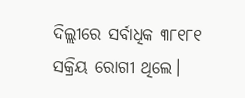ଦିଲ୍ଲୀରେ ସର୍ବାଧିକ ୩୮୧୮୧ ସକ୍ରିୟ ରୋଗୀ ଥିଲେ।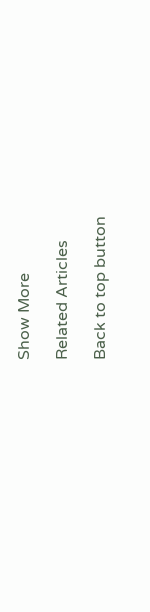Show More

Related Articles

Back to top button